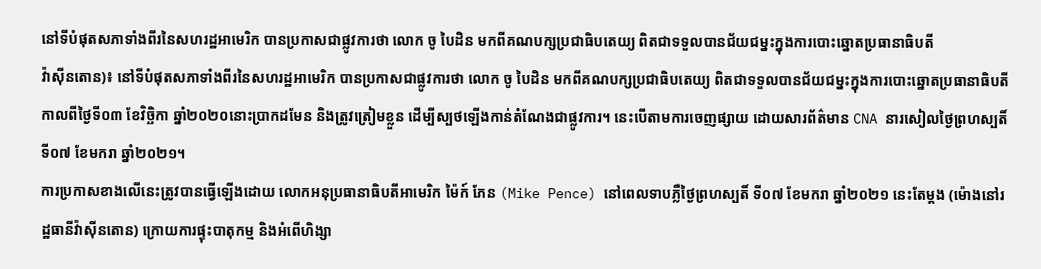នៅទីបំផុតសភាទាំងពីរនៃសហរដ្ឋអាមេរិក បានប្រកាសជាផ្លូវការថា លោក ចូ បៃដិន មកពីគណបក្សប្រជាធិបតេយ្យ ពិតជាទទួលបានជ័យជម្នះក្នុងការបោះឆ្នោតប្រធានាធិបតី
វ៉ាស៊ីនតោន)៖ នៅទីបំផុតសភាទាំងពីរនៃសហរដ្ឋអាមេរិក បានប្រកាសជាផ្លូវការថា លោក ចូ បៃដិន មកពីគណបក្សប្រជាធិបតេយ្យ ពិតជាទទួលបានជ័យជម្នះក្នុងការបោះឆ្នោតប្រធានាធិបតី កាលពីថ្ងៃទី០៣ ខែវិច្ឆិកា ឆ្នាំ២០២០នោះប្រាកដមែន និងត្រូវត្រៀមខ្លួន ដើម្បីស្បថឡើងកាន់តំណែងជាផ្លូវការ។ នេះបើតាមការចេញផ្សាយ ដោយសារព័ត៌មាន CNA នារសៀលថ្ងៃព្រហស្បតិ៍ ទី០៧ ខែមករា ឆ្នាំ២០២១។
ការប្រកាសខាងលើនេះត្រូវបានធ្វើឡើងដោយ លោកអនុប្រធានាធិបតីអាមេរិក ម៉ៃក៍ ភែន (Mike Pence) នៅពេលទាបភ្លឺថ្ងៃព្រហស្បតិ៍ ទី០៧ ខែមករា ឆ្នាំ២០២១ នេះតែម្តង (ម៉ោងនៅរដ្ឋធានីវ៉ាស៊ីនតោន) ក្រោយការផ្ទុះបាតុកម្ម និងអំពើហិង្សា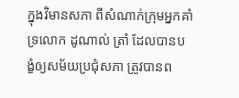ក្នុងវិមានសភា ពីសំណាក់ក្រុមអ្នកគាំទ្រលោក ដូណាល់ ត្រាំ ដែលបានបង្ខំឲ្យសម័យប្រជុំសភា ត្រូវបានព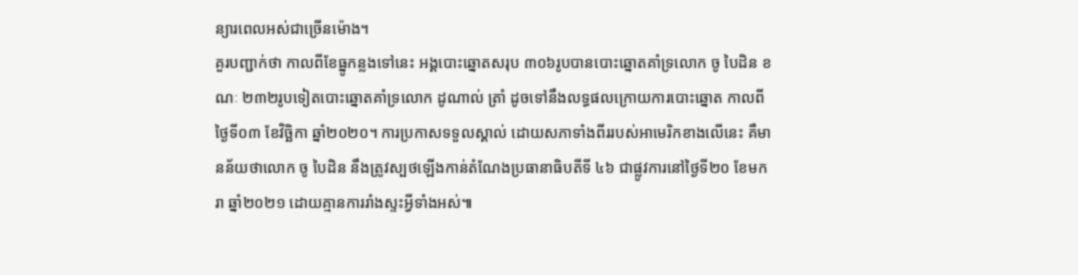ន្យារពេលអស់ជាច្រើនម៉ោង។
គួរបញ្ជាក់ថា កាលពីខែធ្នូកន្លងទៅនេះ អង្គបោះឆ្នោតសរុប ៣០៦រូបបានបោះឆ្នោតគាំទ្រលោក ចូ បៃដិន ខណៈ ២៣២រូបទៀតបោះឆ្នោតគាំទ្រលោក ដូណាល់ ត្រាំ ដូចទៅនឹងលទ្ធផលក្រោយការបោះឆ្នោត កាលពីថ្ងៃទី០៣ ខែវិច្ឆិកា ឆ្នាំ២០២០។ ការប្រកាសទទួលស្គាល់ ដោយសភាទាំងពីររបស់អាមេរិកខាងលើនេះ គឺមានន័យថាលោក ចូ បៃដិន នឹងត្រូវស្បថឡើងកាន់តំណែងប្រធានាធិបតីទី ៤៦ ជាផ្លូវការនៅថ្ងៃទី២០ ខែមករា ឆ្នាំ២០២១ ដោយគ្មានការរាំងស្ទះអ្វីទាំងអស់៕